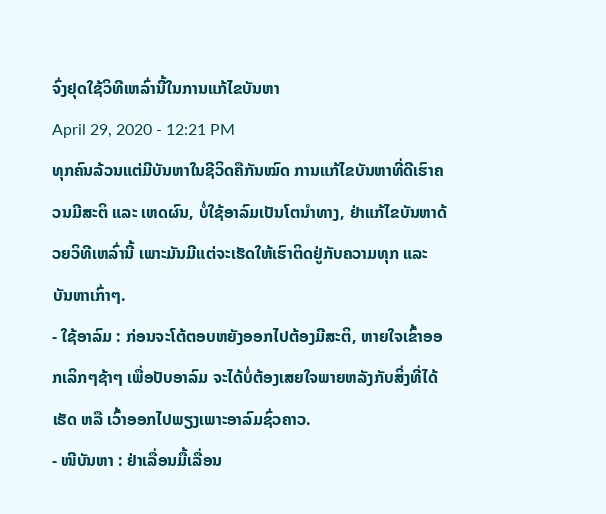ຈົ່ງຢຸດໃຊ້ວິທີເຫລົ່ານີ້ໃນການແກ້ໄຂບັນຫາ
April 29, 2020 - 12:21 PM
ທຸກຄົນລ້ວນແຕ່ມີບັນຫາໃນຊີວິດຄືກັນໝົດ ການແກ້ໄຂບັນຫາທີ່ດີເຮົາຄວນມີສະຕິ ແລະ ເຫດຜົນ, ບໍ່ໃຊ້ອາລົມເປັນໂຕນຳທາງ, ຢ່າແກ້ໄຂບັນຫາດ້ວຍວິທີເຫລົ່ານີ້ ເພາະມັນມີແຕ່ຈະເຮັດໃຫ້ເຮົາຕິດຢູ່ກັບຄວາມທຸກ ແລະ ບັນຫາເກົ່າໆ.
- ໃຊ້ອາລົມ : ກ່ອນຈະໂຕ້ຕອບຫຍັງອອກໄປຕ້ອງມີສະຕິ, ຫາຍໃຈເຂົ້າອອກເລິກໆຊ້າໆ ເພື່ອປັບອາລົມ ຈະໄດ້ບໍ່ຕ້ອງເສຍໃຈພາຍຫລັງກັບສິ່ງທີ່ໄດ້ເຮັດ ຫລື ເວົ້າອອກໄປພຽງເພາະອາລົມຊົ່ວຄາວ.
- ໜີບັນຫາ : ຢ່າເລື່ອນມື້ເລື່ອນ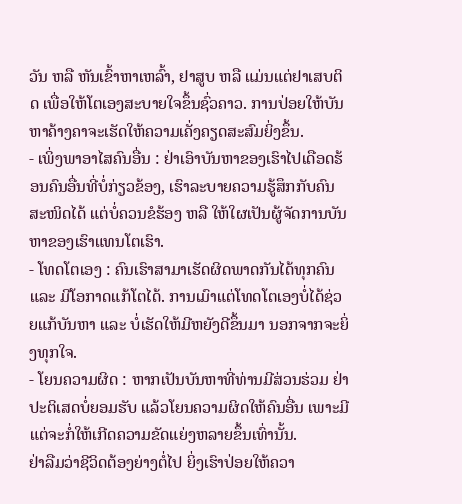ວັນ ຫລື ຫັນເຂົ້າຫາເຫລົ້າ, ຢາສູບ ຫລື ແມ່ນແຕ່ຢາເສບຕິດ ເພື່ອໃຫ້ໂຕເອງສະບາຍໃຈຂຶ້ນຊົ່ວຄາວ. ການປ່ອຍໃຫ້ບັນຫາຄ້າງຄາຈະເຮັດໃຫ້ຄວາມເຄັ່ງຄຽດສະສົມຍິ່ງຂຶ້ນ.
- ເພິ່ງພາອາໄສຄົນອື່ນ : ຢ່າເອົາບັນຫາຂອງເຮົາໄປເດືອດຮ້ອນຄົນອື່ນທີ່ບໍ່ກ່ຽວຂ້ອງ, ເຮົາລະບາຍຄວາມຮູ້ສຶກກັບຄົນສະໜິດໄດ້ ແຕ່ບໍ່ຄວນຂໍຮ້ອງ ຫລື ໃຫ້ໃຜເປັນຜູ້ຈັດການບັນຫາຂອງເຮົາແທນໂຕເຮົາ.
- ໂທດໂຕເອງ : ຄົນເຮົາສາມາເຮັດຜິດພາດກັນໄດ້ທຸກຄົນ ແລະ ມີໂອກາດແກ້ໂຕໄດ້. ການເມົາແຕ່ໂທດໂຕເອງບໍ່ໄດ້ຊ່ວຍແກ້ບັນຫາ ແລະ ບໍ່ເຮັດໃຫ້ມີຫຍັງດີຂຶ້ນມາ ນອກຈາກຈະຍິ່ງທຸກໃຈ.
- ໂຍນຄວາມຜິດ : ຫາກເປັນບັນຫາທີ່ທ່ານມີສ່ວນຮ່ວມ ຢ່າປະຕິເສດບໍ່ຍອມຮັບ ແລ້ວໂຍນຄວາມຜິດໃຫ້ຄົນອື່ນ ເພາະມີແຕ່ຈະກໍ່ໃຫ້ເກີດຄວາມຂັດແຍ່ງຫລາຍຂຶ້ນເທົ່ານັ້ນ.
ຢ່າລືມວ່າຊີວິດຕ້ອງຍ່າງຕໍ່ໄປ ຍິ່ງເຮົາປ່ອຍໃຫ້ຄວາ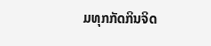ມທຸກກັດກິນຈິດ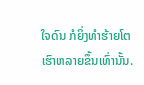ໃຈດົນ ກໍຍິ່ງທຳຮ້າຍໂຕເຮົາຫລາຍຂຶ້ນເທົ່ານັ້ນ.